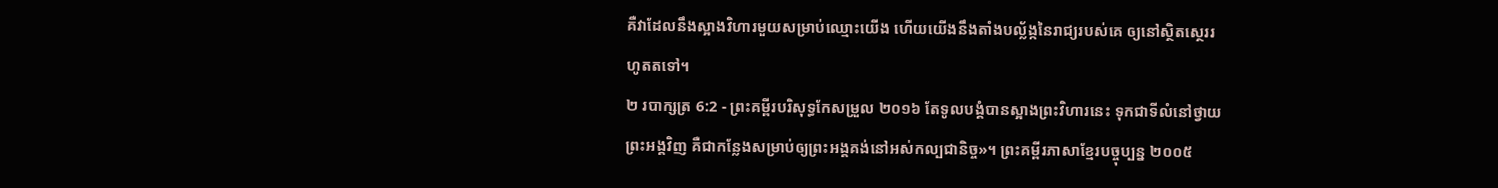គឺវាដែលនឹងស្អាងវិហារមួយសម្រាប់ឈ្មោះយើង ហើយយើងនឹងតាំងបល្ល័ង្កនៃរាជ្យរបស់គេ ឲ្យនៅស្ថិតស្ថេររហូតតទៅ។
២ របាក្សត្រ 6:2 - ព្រះគម្ពីរបរិសុទ្ធកែសម្រួល ២០១៦ តែទូលបង្គំបានស្អាងព្រះវិហារនេះ ទុកជាទីលំនៅថ្វាយព្រះអង្គវិញ គឺជាកន្លែងសម្រាប់ឲ្យព្រះអង្គគង់នៅអស់កល្បជានិច្ច»។ ព្រះគម្ពីរភាសាខ្មែរបច្ចុប្បន្ន ២០០៥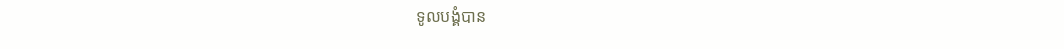ទូលបង្គំបាន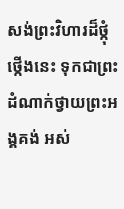សង់ព្រះវិហារដ៏ថ្កុំថ្កើងនេះ ទុកជាព្រះដំណាក់ថ្វាយព្រះអង្គគង់ អស់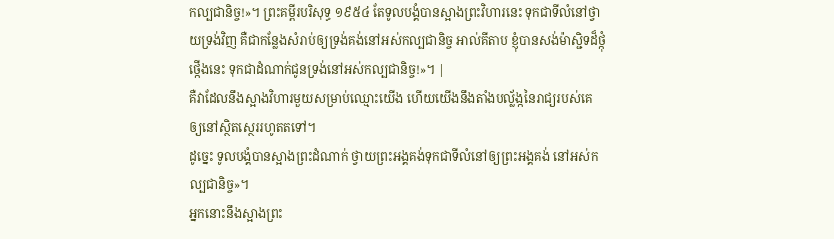កល្បជានិច្ច!»។ ព្រះគម្ពីរបរិសុទ្ធ ១៩៥៤ តែទូលបង្គំបានស្អាងព្រះវិហារនេះ ទុកជាទីលំនៅថ្វាយទ្រង់វិញ គឺជាកន្លែងសំរាប់ឲ្យទ្រង់គង់នៅអស់កល្បជានិច្ច អាល់គីតាប ខ្ញុំបានសង់ម៉ាស្ជិទដ៏ថ្កុំថ្កើងនេះ ទុកជាដំណាក់ជូនទ្រង់នៅអស់កល្បជានិច្ច!»។ |
គឺវាដែលនឹងស្អាងវិហារមួយសម្រាប់ឈ្មោះយើង ហើយយើងនឹងតាំងបល្ល័ង្កនៃរាជ្យរបស់គេ ឲ្យនៅស្ថិតស្ថេររហូតតទៅ។
ដូច្នេះ ទូលបង្គំបានស្អាងព្រះដំណាក់ ថ្វាយព្រះអង្គគង់ទុកជាទីលំនៅឲ្យព្រះអង្គគង់ នៅអស់កល្បជានិច្ច»។
អ្នកនោះនឹងស្អាងព្រះ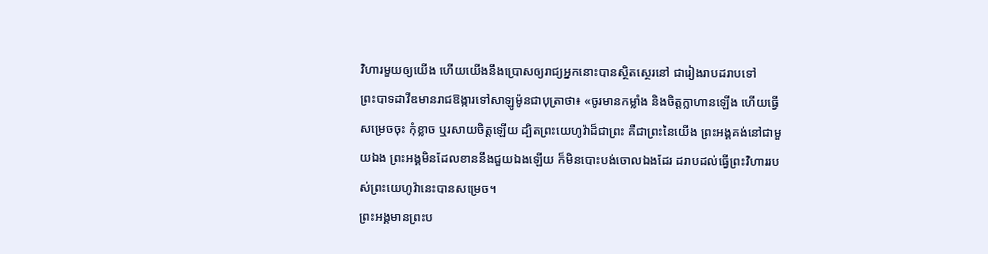វិហារមួយឲ្យយើង ហើយយើងនឹងប្រោសឲ្យរាជ្យអ្នកនោះបានស្ថិតស្ថេរនៅ ជារៀងរាបដរាបទៅ
ព្រះបាទដាវីឌមានរាជឱង្ការទៅសាឡូម៉ូនជាបុត្រាថា៖ «ចូរមានកម្លាំង និងចិត្តក្លាហានឡើង ហើយធ្វើសម្រេចចុះ កុំខ្លាច ឬរសាយចិត្តឡើយ ដ្បិតព្រះយេហូវ៉ាដ៏ជាព្រះ គឺជាព្រះនៃយើង ព្រះអង្គគង់នៅជាមួយឯង ព្រះអង្គមិនដែលខាននឹងជួយឯងឡើយ ក៏មិនបោះបង់ចោលឯងដែរ ដរាបដល់ធ្វើព្រះវិហាររបស់ព្រះយេហូវ៉ានេះបានសម្រេច។
ព្រះអង្គមានព្រះប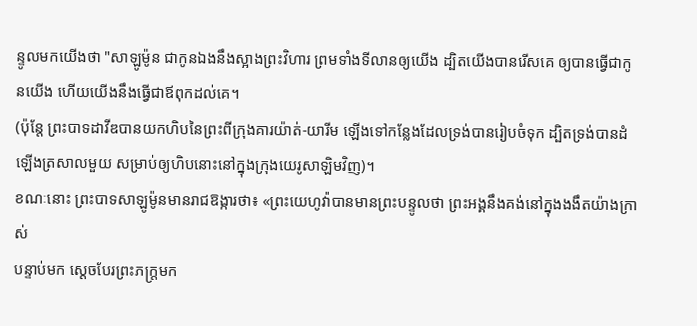ន្ទូលមកយើងថា "សាឡូម៉ូន ជាកូនឯងនឹងស្អាងព្រះវិហារ ព្រមទាំងទីលានឲ្យយើង ដ្បិតយើងបានរើសគេ ឲ្យបានធ្វើជាកូនយើង ហើយយើងនឹងធ្វើជាឪពុកដល់គេ។
(ប៉ុន្តែ ព្រះបាទដាវីឌបានយកហិបនៃព្រះពីក្រុងគារយ៉ាត់-យារីម ឡើងទៅកន្លែងដែលទ្រង់បានរៀបចំទុក ដ្បិតទ្រង់បានដំឡើងត្រសាលមួយ សម្រាប់ឲ្យហិបនោះនៅក្នុងក្រុងយេរូសាឡិមវិញ)។
ខណៈនោះ ព្រះបាទសាឡូម៉ូនមានរាជឱង្ការថា៖ «ព្រះយេហូវ៉ាបានមានព្រះបន្ទូលថា ព្រះអង្គនឹងគង់នៅក្នុងងងឹតយ៉ាងក្រាស់
បន្ទាប់មក ស្ដេចបែរព្រះភក្ត្រមក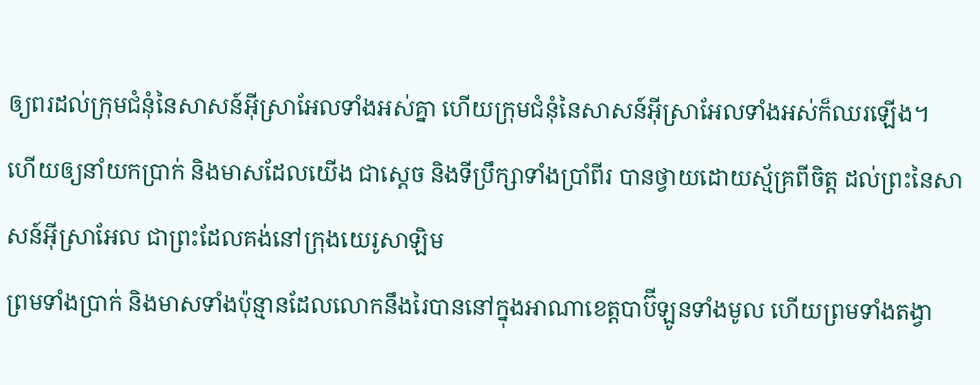ឲ្យពរដល់ក្រុមជំនុំនៃសាសន៍អ៊ីស្រាអែលទាំងអស់គ្នា ហើយក្រុមជំនុំនៃសាសន៍អ៊ីស្រាអែលទាំងអស់ក៏ឈរឡើង។
ហើយឲ្យនាំយកប្រាក់ និងមាសដែលយើង ជាស្តេច និងទីប្រឹក្សាទាំងប្រាំពីរ បានថ្វាយដោយស្ម័គ្រពីចិត្ត ដល់ព្រះនៃសាសន៍អ៊ីស្រាអែល ជាព្រះដែលគង់នៅក្រុងយេរូសាឡិម
ព្រមទាំងប្រាក់ និងមាសទាំងប៉ុន្មានដែលលោកនឹងរៃបាននៅក្នុងអាណាខេត្តបាប៊ីឡូនទាំងមូល ហើយព្រមទាំងតង្វា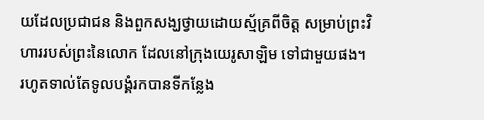យដែលប្រជាជន និងពួកសង្ឃថ្វាយដោយស្ម័គ្រពីចិត្ត សម្រាប់ព្រះវិហាររបស់ព្រះនៃលោក ដែលនៅក្រុងយេរូសាឡិម ទៅជាមួយផង។
រហូតទាល់តែទូលបង្គំរកបានទីកន្លែង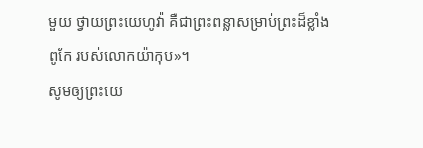មួយ ថ្វាយព្រះយេហូវ៉ា គឺជាព្រះពន្លាសម្រាប់ព្រះដ៏ខ្លាំងពូកែ របស់លោកយ៉ាកុប»។
សូមឲ្យព្រះយេ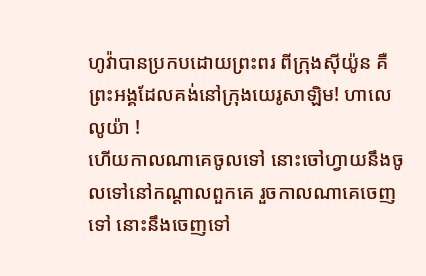ហូវ៉ាបានប្រកបដោយព្រះពរ ពីក្រុងស៊ីយ៉ូន គឺព្រះអង្គដែលគង់នៅក្រុងយេរូសាឡិម! ហាលេលូយ៉ា !
ហើយកាលណាគេចូលទៅ នោះចៅហ្វាយនឹងចូលទៅនៅកណ្ដាលពួកគេ រួចកាលណាគេចេញទៅ នោះនឹងចេញទៅ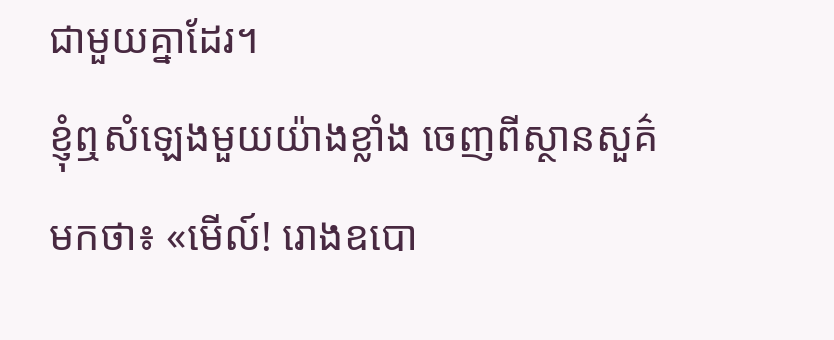ជាមួយគ្នាដែរ។
ខ្ញុំឮសំឡេងមួយយ៉ាងខ្លាំង ចេញពីស្ថានសួគ៌មកថា៖ «មើល៍! រោងឧបោ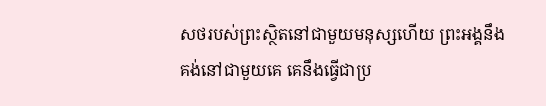សថរបស់ព្រះស្ថិតនៅជាមួយមនុស្សហើយ ព្រះអង្គនឹងគង់នៅជាមួយគេ គេនឹងធ្វើជាប្រ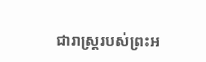ជារាស្ត្ររបស់ព្រះអ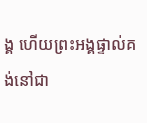ង្គ ហើយព្រះអង្គផ្ទាល់គង់នៅជា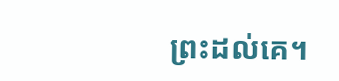ព្រះដល់គេ។